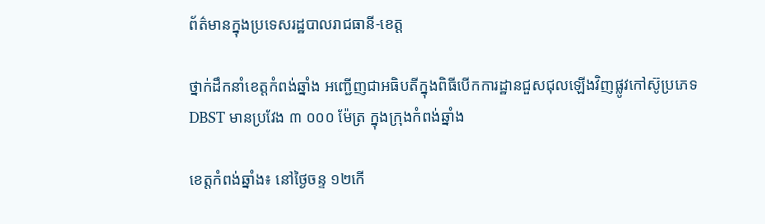ព័ត៌មានក្នុងប្រទេសរដ្ឋបាលរាជធានី-ខេត្ត

ថ្នាក់ដឹកនាំខេត្តកំពង់ឆ្នាំង អញ្ជើញជាអធិបតីក្នុងពិធីបើកការដ្ឋានជួសជុលឡើងវិញផ្លូវកៅស៊ូប្រភេទ DBST មានប្រវែង ៣ ០០០ ម៉ែត្រ ក្នុងក្រុងកំពង់ឆ្នាំង

ខេត្តកំពង់ឆ្នាំង៖ នៅថ្ងៃចន្ទ ១២កើ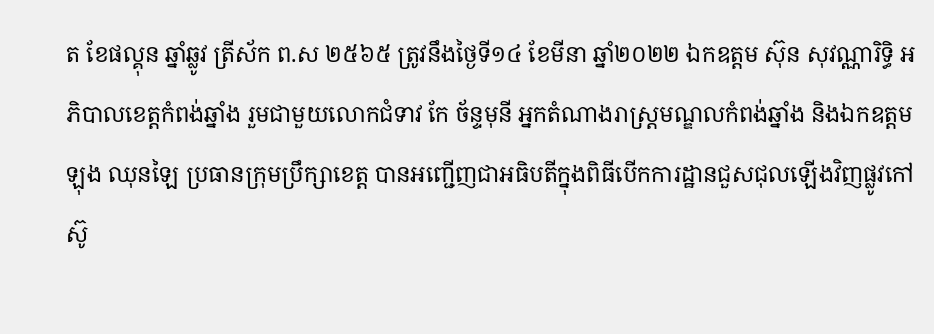ត ខែផល្គុន ឆ្នាំឆ្លូវ ត្រីស័ក ព.ស ២៥៦៥ ត្រូវនឹងថ្ងៃទី១៤ ខែមីនា ឆ្នាំ២០២២ ឯកឧត្តម ស៊ុន សុវណ្ណារិទ្ធិ អភិបាលខេត្តកំពង់ឆ្នាំង រួមជាមួយលោកជំទាវ កែ ច័ន្ទមុនី អ្នកតំណាងរាស្ត្រមណ្ឌលកំពង់ឆ្នាំង និងឯកឧត្ដម ឡុង ឈុនឡៃ ប្រធានក្រុមប្រឹក្សាខេត្ត បានអញ្ជើញជាអធិបតីក្នុងពិធីបើកការដ្ឋានជួសជុលឡើងវិញផ្លូវកៅស៊ូ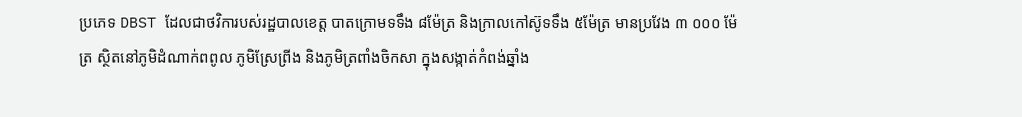ប្រភេទ DBST ដែលជាថវិការបស់រដ្ឋបាលខេត្ត បាតក្រោមទទឹង ៨ម៉ែត្រ និងក្រាលកៅស៊ូទទឹង ៥ម៉ែត្រ មានប្រវែង ៣ ០០០ ម៉ែត្រ ស្ថិតនៅភូមិដំណាក់ពពូល ភូមិស្រែព្រីង និងភូមិត្រពាំងចិកសា ក្នុងសង្កាត់កំពង់ឆ្នាំង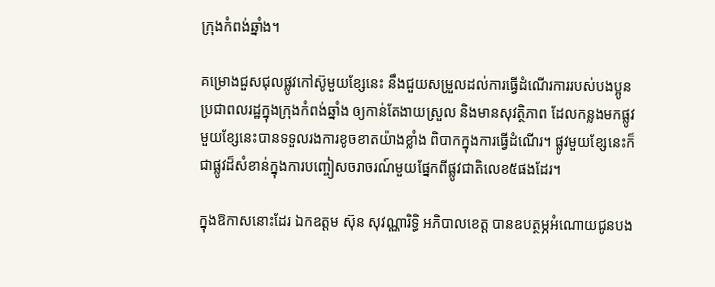ក្រុងកំពង់ឆ្នាំង។

គម្រោងជួសជុលផ្លូវកៅស៊ូមួយខ្សែនេះ នឹងជួយសម្រួលដល់ការធ្វើដំណើរការរបស់បងប្អូនប្រជាពលរដ្ឋក្នុងក្រុងកំពង់ឆ្នាំង ឲ្យកាន់តែងាយស្រួល និងមានសុវត្ថិភាព ដែលកន្លងមកផ្លូវមួយខ្សែនេះបានទទួលរងការខូចខាតយ៉ាងខ្លាំង ពិបាកក្នុងការធ្វើដំណើរ។ ផ្លូវមួយខ្សែនេះក៏ជាផ្លូវដ៏សំខាន់ក្នុងការបញ្ចៀសចរាចរណ៍មួយផ្នែកពីផ្លូវជាតិលេខ៥ផងដែរ។

ក្នុងឱកាសនោះដែរ ឯកឧត្តម ស៊ុន សុវណ្ណារិទ្ធិ អភិបាលខេត្ត បានឧបត្ថម្ភអំណោយជូនបង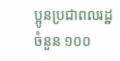ប្អូនប្រជាពលរដ្ឋចំនួន ១០០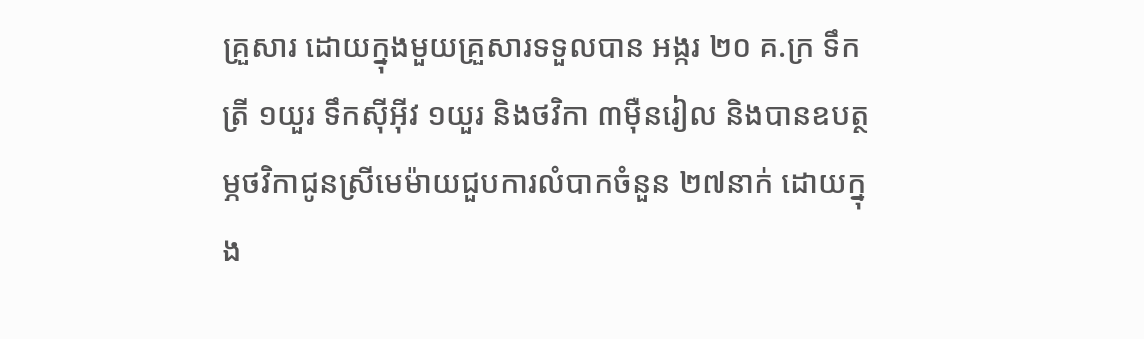គ្រួសារ ដោយក្នុងមួយគ្រួសារទទួលបាន អង្ករ ២០ គ.ក្រ ទឹកត្រី ១យួរ ទឹកស៊ីអ៊ីវ ១យួរ និងថវិកា ៣ម៉ឺនរៀល និងបានឧបត្ថម្ភថវិកាជូនស្រីមេម៉ាយជួបការលំបាកចំនួន ២៧នាក់ ដោយក្នុង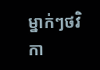ម្នាក់ៗថវិកា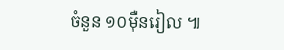ចំនួន ១០ម៉ឺនរៀល ៕